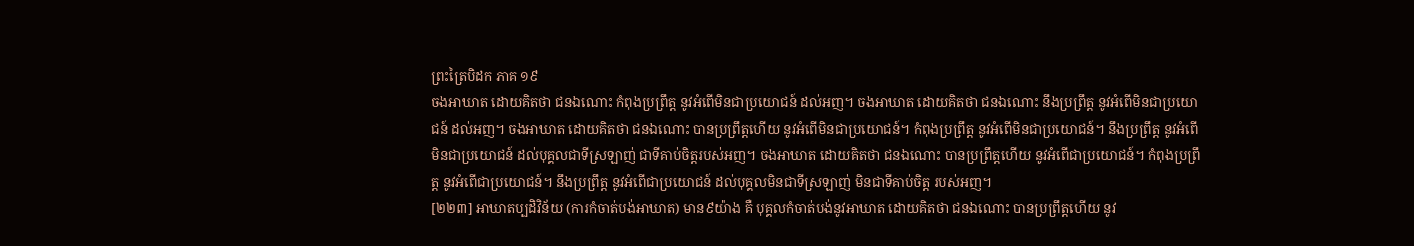ព្រះត្រៃបិដក ភាគ ១៩
ចងអាឃាត ដោយគិតថា ជនឯណោះ កំពុងប្រព្រឹត្ត នូវអំពើមិនជាប្រយោជន៍ ដល់អញ។ ចងអាឃាត ដោយគិតថា ជនឯណោះ នឹងប្រព្រឹត្ត នូវអំពើមិនជាប្រយោជន៍ ដល់អញ។ ចងអាឃាត ដោយគិតថា ជនឯណោះ បានប្រព្រឹត្តហើយ នូវអំពើមិនជាប្រយោជន៍។ កំពុងប្រព្រឹត្ត នូវអំពើមិនជាប្រយោជន៍។ នឹងប្រព្រឹត្ត នូវអំពើមិនជាប្រយោជន៍ ដល់បុគ្គលជាទីស្រឡាញ់ ជាទីគាប់ចិត្តរបស់អញ។ ចងអាឃាត ដោយគិតថា ជនឯណោះ បានប្រព្រឹត្តហើយ នូវអំពើជាប្រយោជន៍។ កំពុងប្រព្រឹត្ត នូវអំពើជាប្រយោជន៍។ នឹងប្រព្រឹត្ត នូវអំពើជាប្រយោជន៍ ដល់បុគ្គលមិនជាទីស្រឡាញ់ មិនជាទីគាប់ចិត្ត របស់អញ។
[២២៣] អាឃាតប្បដិវិន័យ (ការកំចាត់បង់អាឃាត) មាន៩យ៉ាង គឺ បុគ្គលកំចាត់បង់នូវអាឃាត ដោយគិតថា ជនឯណោះ បានប្រព្រឹត្តហើយ នូវ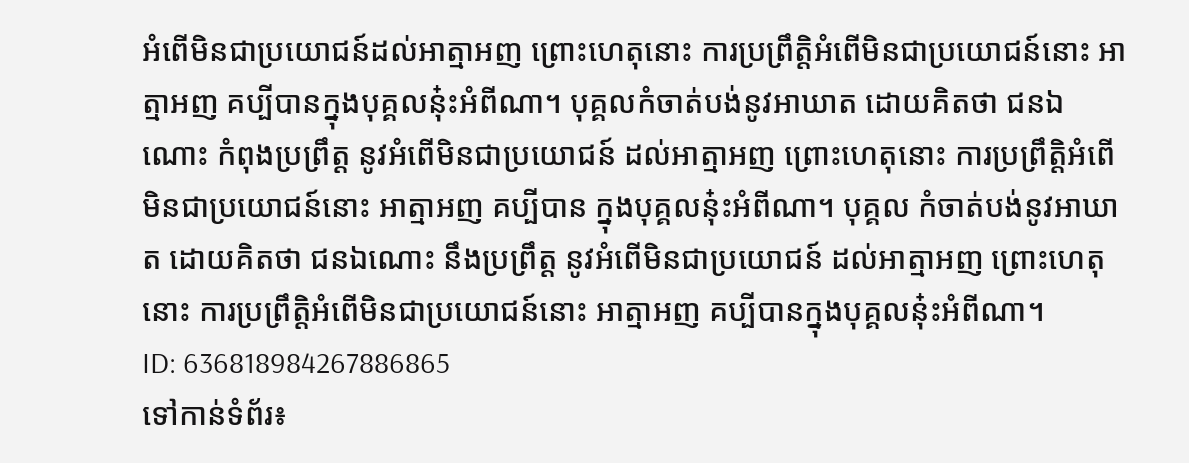អំពើមិនជាប្រយោជន៍ដល់អាត្មាអញ ព្រោះហេតុនោះ ការប្រព្រឹត្តិអំពើមិនជាប្រយោជន៍នោះ អាត្មាអញ គប្បីបានក្នុងបុគ្គលនុ៎ះអំពីណា។ បុគ្គលកំចាត់បង់នូវអាឃាត ដោយគិតថា ជនឯណោះ កំពុងប្រព្រឹត្ត នូវអំពើមិនជាប្រយោជន៍ ដល់អាត្មាអញ ព្រោះហេតុនោះ ការប្រព្រឹត្តិអំពើមិនជាប្រយោជន៍នោះ អាត្មាអញ គប្បីបាន ក្នុងបុគ្គលនុ៎ះអំពីណា។ បុគ្គល កំចាត់បង់នូវអាឃាត ដោយគិតថា ជនឯណោះ នឹងប្រព្រឹត្ត នូវអំពើមិនជាប្រយោជន៍ ដល់អាត្មាអញ ព្រោះហេតុនោះ ការប្រព្រឹត្តិអំពើមិនជាប្រយោជន៍នោះ អាត្មាអញ គប្បីបានក្នុងបុគ្គលនុ៎ះអំពីណា។
ID: 636818984267886865
ទៅកាន់ទំព័រ៖